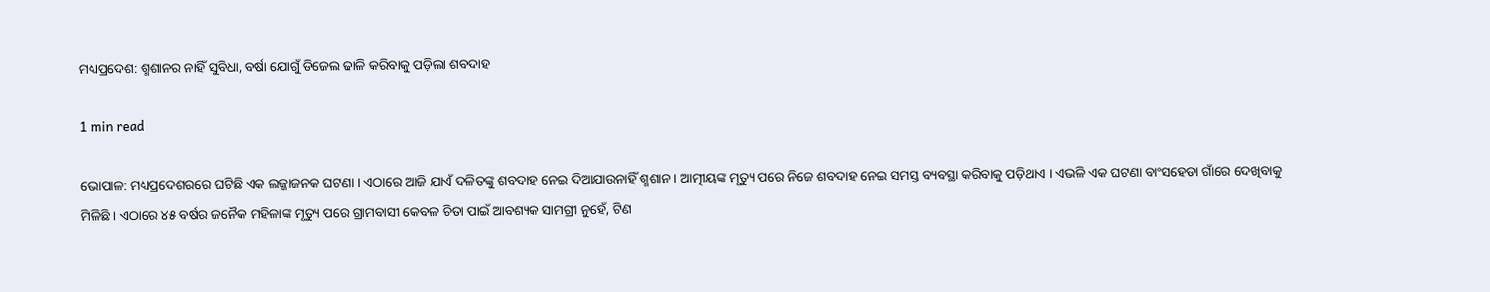ମଧ୍ୟପ୍ରଦେଶ: ଶ୍ମଶାନର ନାହିଁ ସୁବିଧା, ବର୍ଷା ଯୋଗୁଁ ଡିଜେଲ ଢାଳି କରିବାକୁ ପଡ଼ିଲା ଶବଦାହ

1 min read

ଭୋପାଳ: ମଧ୍ୟପ୍ରଦେଶରରେ ଘଟିଛି ଏକ ଲଜ୍ଜାଜନକ ଘଟଣା । ଏଠାରେ ଆଜି ଯାଏଁ ଦଳିତଙ୍କୁ ଶବଦାହ ନେଇ ଦିଆଯାଉନାହିଁ ଶ୍ମଶାନ । ଆତ୍ମୀୟଙ୍କ ମୃତ୍ୟୁ ପରେ ନିଜେ ଶବଦାହ ନେଇ ସମସ୍ତ ବ୍ୟବସ୍ଥା କରିବାକୁ ପଡ଼ିଥାଏ । ଏଭଳି ଏକ ଘଟଣା ବାଂସହେଡା ଗାଁରେ ଦେଖିବାକୁ ମିଳିଛି । ଏଠାରେ ୪୫ ବର୍ଷର ଜନୈକ ମହିଳାଙ୍କ ମୃତ୍ୟୁ ପରେ ଗ୍ରାମବାସୀ କେବଳ ଚିତା ପାଇଁ ଆବଶ୍ୟକ ସାମଗ୍ରୀ ନୁହେଁ, ଟିଣ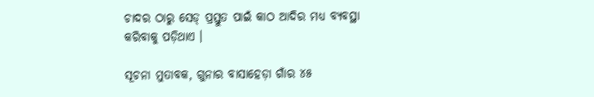ଚାଦର ଠାରୁ ସେଡ୍ ପ୍ରସ୍ତୁତ ପାଇଁ କାଠ ଆଦିର ମଧ୍ୟ ବ୍ୟବସ୍ଥା କରିବାକୁ ପଡ଼ିଥାଏ ।

ସୂଚନା ମୁତାବକ, ଗୁନାର ବାସାହେଡ଼ା ଗାଁର ୪୫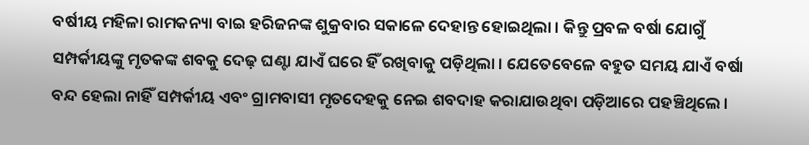ବର୍ଷୀୟ ମହିଳା ରାମକନ୍ୟା ବାଇ ହରିଜନଙ୍କ ଶୁକ୍ରବାର ସକାଳେ ଦେହାନ୍ତ ହୋଇଥିଲା । କିନ୍ତୁ ପ୍ରବଳ ବର୍ଷା ଯୋଗୁଁ ସମ୍ପର୍କୀୟଙ୍କୁ ମୃତକଙ୍କ ଶବକୁ ଦେଢ଼ ଘଣ୍ଟା ଯାଏଁ ଘରେ ହିଁ ରଖିବାକୁ ପଡ଼ିଥିଲା । ଯେତେବେଳେ ବହୁତ ସମୟ ଯାଏଁ ବର୍ଷା ବନ୍ଦ ହେଲା ନାହିଁ ସମ୍ପର୍କୀୟ ଏବଂ ଗ୍ରାମବାସୀ ମୃତଦେହକୁ ନେଇ ଶବଦାହ କରାଯାଉଥିବା ପଡ଼ିଆରେ ପହଞ୍ଚିଥିଲେ ।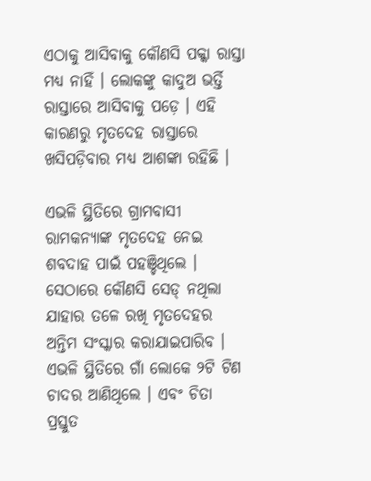ଏଠାକୁ ଆସିବାକୁ କୌଣସି ପକ୍କା ରାସ୍ତା ମଧ୍ୟ ନାହିଁ । ଲୋକଙ୍କୁ କାଦୁଅ ଭର୍ତ୍ତି ରାସ୍ତାରେ ଆସିବାକୁ ପଡ଼େ । ଏହି କାରଣରୁ ମୃତଦେହ ରାସ୍ତାରେ ଖସିପଡ଼ିବାର ମଧ୍ୟ ଆଶଙ୍କା ରହିଛି ।

ଏଭଳି ସ୍ଥିତିରେ ଗ୍ରାମବାସୀ ରାମକନ୍ୟାଙ୍କ ମୃତଦେହ ନେଇ ଶବଦାହ ପାଇଁ ପହଞ୍ଚିଥିଲେ । ସେଠାରେ କୌଣସି ସେଡ୍ ନଥିଲା ଯାହାର ତଳେ ରଖି ମୃତଦେହର ଅନ୍ତିମ ସଂସ୍କାର କରାଯାଇପାରିବ । ଏଭଳି ସ୍ଥିତିରେ ଗାଁ ଲୋକେ ୨ଟି ଟିଣ ଚାଦର ଆଣିଥିଲେ । ଏବଂ ଚିତା ପ୍ରସ୍ତୁତ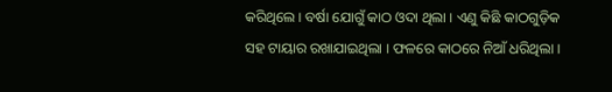କରିଥିଲେ । ବର୍ଷା ଯୋଗୁଁ କାଠ ଓଦା ଥିଲା । ଏଣୁ କିଛି କାଠଗୁଡ଼ିକ ସହ ଟାୟାର ରଖାଯାଇଥିଲା । ଫଳରେ କାଠରେ ନିଆଁ ଧରିଥିଲା ।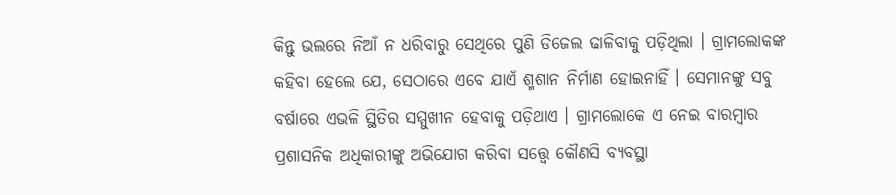କିନ୍ତୁ ଭଲରେ ନିଆଁ ନ ଧରିବାରୁ ସେଥିରେ ପୁଣି ଡିଜେଲ ଢାଳିବାକୁ ପଡ଼ିଥିଲା । ଗ୍ରାମଲୋକଙ୍କ କହିବା ହେଲେ ଯେ, ସେଠାରେ ଏବେ ଯାଏଁ ଶ୍ମଶାନ ନିର୍ମାଣ ହୋଇନାହିଁ । ସେମାନଙ୍କୁ ସବୁ ବର୍ଷାରେ ଏଭଳି ସ୍ଥିତିର ସମ୍ମୁଖୀନ ହେବାକୁ ପଡ଼ିଥାଏ । ଗ୍ରାମଲୋକେ ଏ ନେଇ ବାରମ୍ୱାର ପ୍ରଶାସନିକ ଅଧିକାରୀଙ୍କୁ ଅଭିଯୋଗ କରିବା ସତ୍ତ୍ୱେ କୌଣସି ବ୍ୟବସ୍ଥା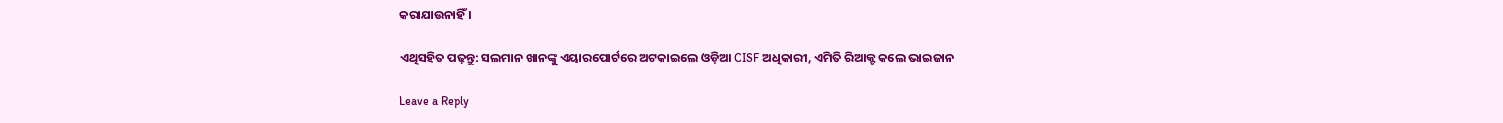କରାଯାଉନାହିଁ ।

ଏଥିସହିତ ପଢ଼ନ୍ତୁ: ସଲମାନ ଖାନଙ୍କୁ ଏୟାରପୋର୍ଟରେ ଅଟକାଇଲେ ଓଡ଼ିଆ CISF ଅଧିକାରୀ, ଏମିତି ରିଆକ୍ଟ କଲେ ଭାଇଜାନ

Leave a Reply